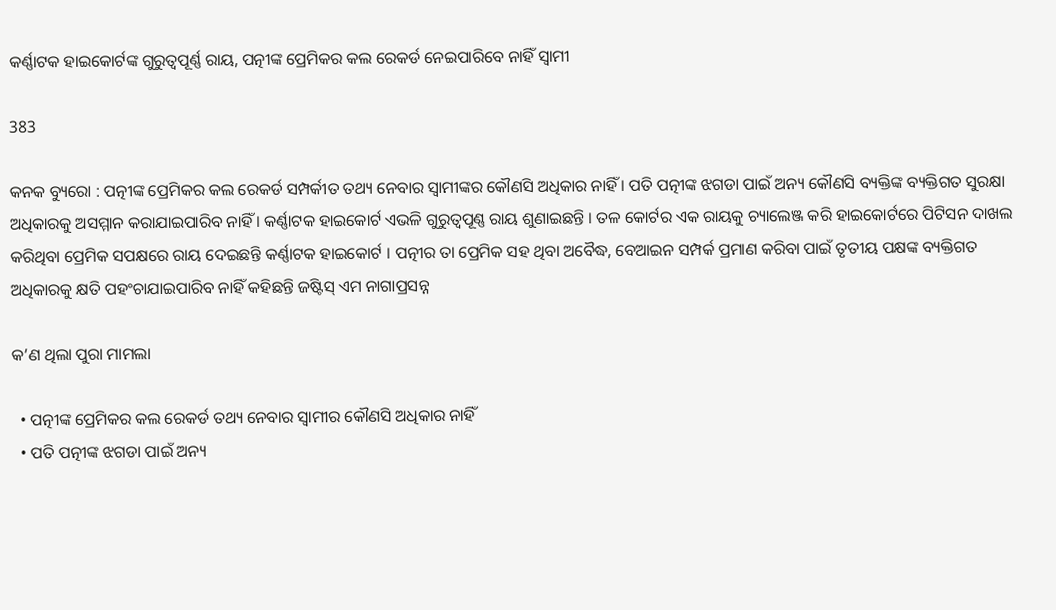କର୍ଣ୍ଣାଟକ ହାଇକୋର୍ଟଙ୍କ ଗୁରୁତ୍ୱପୂର୍ଣ୍ଣ ରାୟ, ପତ୍ନୀଙ୍କ ପ୍ରେମିକର କଲ ରେକର୍ଡ ନେଇପାରିବେ ନାହିଁ ସ୍ୱାମୀ

383

କନକ ବ୍ୟୁରୋ : ପତ୍ନୀଙ୍କ ପ୍ରେମିକର କଲ ରେକର୍ଡ ସମ୍ପର୍କୀତ ତଥ୍ୟ ନେବାର ସ୍ୱାମୀଙ୍କର କୌଣସି ଅଧିକାର ନାହିଁ । ପତି ପତ୍ନୀଙ୍କ ଝଗଡା ପାଇଁ ଅନ୍ୟ କୌଣସି ବ୍ୟକ୍ତିଙ୍କ ବ୍ୟକ୍ତିଗତ ସୁରକ୍ଷା ଅଧିକାରକୁ ଅସମ୍ମାନ କରାଯାଇପାରିବ ନାହିଁ । କର୍ଣ୍ଣାଟକ ହାଇକୋର୍ଟ ଏଭଳି ଗୁରୁତ୍ୱପୂଣ୍ଣ ରାୟ ଶୁଣାଇଛନ୍ତି । ତଳ କୋର୍ଟର ଏକ ରାୟକୁ ଚ୍ୟାଲେଞ୍ଜ କରି ହାଇକୋର୍ଟରେ ପିଟିସନ ଦାଖଲ କରିଥିବା ପ୍ରେମିକ ସପକ୍ଷରେ ରାୟ ଦେଇଛନ୍ତି କର୍ଣ୍ଣାଟକ ହାଇକୋର୍ଟ । ପତ୍ନୀର ତା ପ୍ରେମିକ ସହ ଥିବା ଅବୈଦ୍ଧ, ବେଆଇନ ସମ୍ପର୍କ ପ୍ରମାଣ କରିବା ପାଇଁ ତୃତୀୟ ପକ୍ଷଙ୍କ ବ୍ୟକ୍ତିଗତ ଅଧିକାରକୁ କ୍ଷତି ପହଂଚାଯାଇପାରିବ ନାହିଁ କହିଛନ୍ତି ଜଷ୍ଟିସ୍ ଏମ ନାଗାପ୍ରସନ୍ନ

କ’ଣ ଥିଲା ପୁରା ମାମଲା

  • ପତ୍ନୀଙ୍କ ପ୍ରେମିକର କଲ ରେକର୍ଡ ତଥ୍ୟ ନେବାର ସ୍ୱାମୀର କୌଣସି ଅଧିକାର ନାହିଁ
  • ପତି ପତ୍ନୀଙ୍କ ଝଗଡା ପାଇଁ ଅନ୍ୟ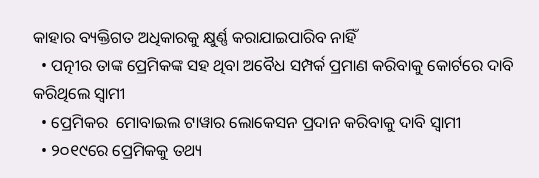କାହାର ବ୍ୟକ୍ତିଗତ ଅଧିକାରକୁ କ୍ଷୁର୍ଣ୍ଣ କରାଯାଇପାରିବ ନାହିଁ
  • ପତ୍ନୀର ତାଙ୍କ ପ୍ରେମିକଙ୍କ ସହ ଥିବା ଅବୈଧ ସମ୍ପର୍କ ପ୍ରମାଣ କରିବାକୁ କୋର୍ଟରେ ଦାବି କରିଥିଲେ ସ୍ୱାମୀ
  • ପ୍ରେମିକର  ମୋବାଇଲ ଟାୱାର ଲୋକେସନ ପ୍ରଦାନ କରିବାକୁ ଦାବି ସ୍ୱାମୀ
  • ୨୦୧୯ରେ ପ୍ରେମିକକୁ ତଥ୍ୟ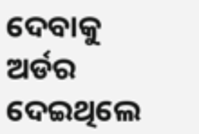ଦେବାକୁ ଅର୍ଡର ଦେଇଥିଲେ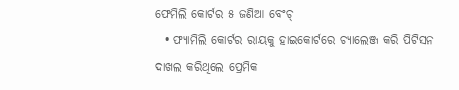ଫେମିଲି କୋର୍ଟର ୫ ଜଣିଆ ବେଂଚ୍
  • ଫ୍ୟାମିଲି କୋର୍ଟର ରାୟକୁ ହାଇକୋର୍ଟରେ ଚ୍ୟାଲେଞ୍ଜ କରି ପିଟିସନ ଦାଖଲ କରିଥିଲେ ପ୍ରେମିକ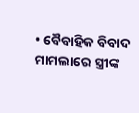• ବୈବାହିକ ବିବାଦ ମାମଲାରେ ସ୍ତ୍ରୀଙ୍କ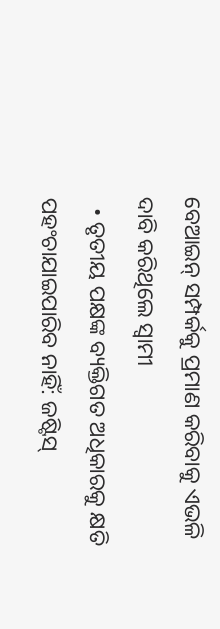ବେଆଇନ୍ ସମ୍ପର୍କକୁ ପ୍ରମାଣ କରିବାକୁ ଏଭଳି ଦାବି କରିଥିଲେ ସ୍ୱାମୀ
  • ତୃତୀୟ ପକ୍ଷଙ୍କ ବ୍ୟକ୍ତିଗତ ଅଧିକାରକୁ କ୍ଷତି ପହଂଚାଯାଇପାରିବ ନାହିଁ: ଜଷ୍ଟିସ୍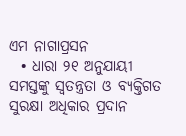ଏମ ନାଗାପ୍ରସନ
  • ଧାରା ୨୧ ଅନୁଯାୟୀ ସମସ୍ତଙ୍କୁ ସ୍ୱତନ୍ତ୍ରତା ଓ ବ୍ୟକ୍ତିଗତ ସୁରକ୍ଷା ଅଧିକାର ପ୍ରଦାନ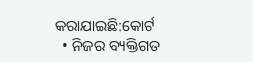କରାଯାଇଛି:କୋର୍ଟ
  • ନିଜର ବ୍ୟକ୍ତିଗତ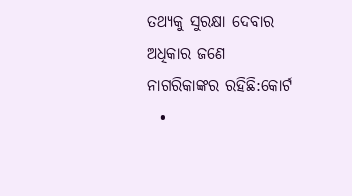ତଥ୍ୟକୁ ସୁରକ୍ଷା ଦେବାର ଅଧିକାର ଜଣେ ନାଗରିକାଙ୍କର ରହିଛି:କୋର୍ଟ
  •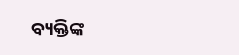ବ୍ୟକ୍ତିଙ୍କ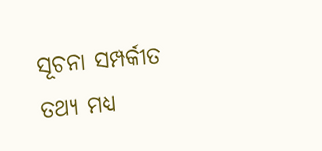ସୂଚନା ସମ୍ପର୍କୀତ ତଥ୍ୟ ମଧ୍ୟ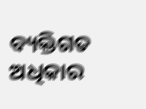ବ୍ୟକ୍ତିଗତ ଅଧିକାର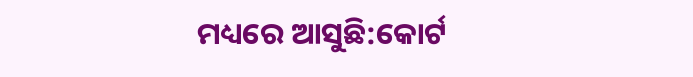ମଧ୍ୟରେ ଆସୁଛି:କୋର୍ଟ